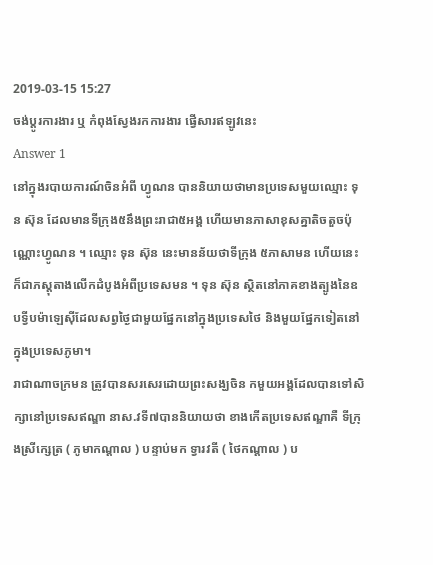2019-03-15 15:27
ចង់ប្តូរការងារ ឬ កំពុងស្វែងរកការងារ ផ្វើសារឥឡូវនេះ
Answer 1
នៅក្នុងរបាយការណ៍ចិនអំពី ហ្វូណន បាននិយាយថាមានប្រទេសមួយឈ្មោះ ទុន ស៊ុន ដែលមានទីក្រុង៥នឹងព្រះរាជា៥អង្គ ហើយមានភាសាខុសគ្នាតិចតួចប៉ុណ្ណោះហ្វូណន ។ ឈ្មោះ ទុន ស៊ុន នេះមានន័យថាទីក្រុង ៥ភាសាមន ហើយនេះក៏ជាភស្តុតាងលើកដំបូងអំពីប្រទេសមន ។ ទុន ស៊ុន ស្ថិតនៅភាគខាងត្បូងនៃឧបទ្វីបម៉ាឡេស៊ីដែលសព្វថ្ងៃជាមួយផ្នែកនៅក្នុងប្រទេសថៃ និងមួយផ្នែកទៀតនៅក្នុងប្រទេសភូមា។
រាជាណាចក្រមន ត្រូវបានសរសេរដោយព្រះសង្ឃចិន កមួយអង្គដែលបានទៅសិក្សានៅប្រទេសឥណ្ឌា នាស.វទី៧បាននិយាយថា ខាងកើតប្រទេសឥណ្ឌាគឺ ទីក្រុងស្រីក្សេត្រ ( ភូមាកណ្តាល ) បន្ទាប់មក ទ្វារវតី ( ថៃកណ្តាល ) ប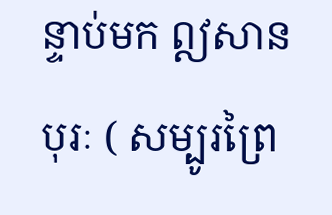ន្ទាប់មក ឦសានបុរៈ ( សម្បូរព្រៃ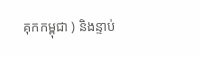គុកកម្ពុជា ) និងន្ទាប់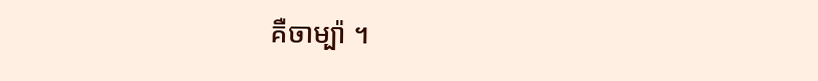គឺចាម្ប៉ា ។